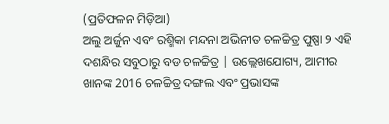(ପ୍ରତିଫଳନ ମିଡ଼ିଆ)
ଅଲୁ ଅର୍ଜୁନ ଏବଂ ରଶ୍ମିକା ମନ୍ଦନା ଅଭିନୀତ ଚଳଚ୍ଚିତ୍ର ପୁଷ୍ପା ୨ ଏହି ଦଶନ୍ଧିର ସବୁଠାରୁ ବଡ ଚଳଚ୍ଚିତ୍ର | ଉଲ୍ଲେଖଯୋଗ୍ୟ, ଆମୀର ଖାନଙ୍କ 2016 ଚଳଚ୍ଚିତ୍ର ଦଙ୍ଗଲ ଏବଂ ପ୍ରଭାସଙ୍କ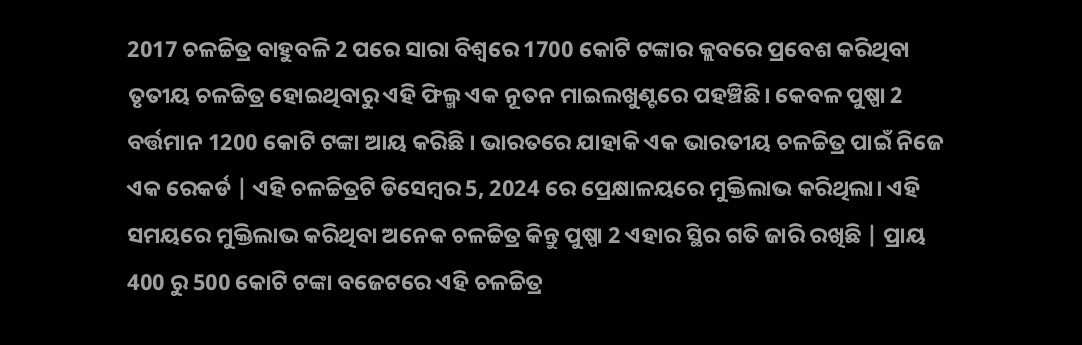2017 ଚଳଚ୍ଚିତ୍ର ବାହୁବଳି 2 ପରେ ସାରା ବିଶ୍ୱରେ 1700 କୋଟି ଟଙ୍କାର କ୍ଲବରେ ପ୍ରବେଶ କରିଥିବା ତୃତୀୟ ଚଳଚ୍ଚିତ୍ର ହୋଇଥିବାରୁ ଏହି ଫିଲ୍ମ ଏକ ନୂତନ ମାଇଲଖୁଣ୍ଟରେ ପହଞ୍ଚିଛି। କେବଳ ପୁଷ୍ପା 2 ବର୍ତ୍ତମାନ 1200 କୋଟି ଟଙ୍କା ଆୟ କରିଛି । ଭାରତରେ ଯାହାକି ଏକ ଭାରତୀୟ ଚଳଚ୍ଚିତ୍ର ପାଇଁ ନିଜେ ଏକ ରେକର୍ଡ | ଏହି ଚଳଚ୍ଚିତ୍ରଟି ଡିସେମ୍ବର 5, 2024 ରେ ପ୍ରେକ୍ଷାଳୟରେ ମୁକ୍ତିଲାଭ କରିଥିଲା। ଏହି ସମୟରେ ମୁକ୍ତିଲାଭ କରିଥିବା ଅନେକ ଚଳଚ୍ଚିତ୍ର କିନ୍ତୁ ପୁଷ୍ପା 2 ଏହାର ସ୍ଥିର ଗତି ଜାରି ରଖିଛି | ପ୍ରାୟ 400 ରୁ 500 କୋଟି ଟଙ୍କା ବଜେଟରେ ଏହି ଚଳଚ୍ଚିତ୍ର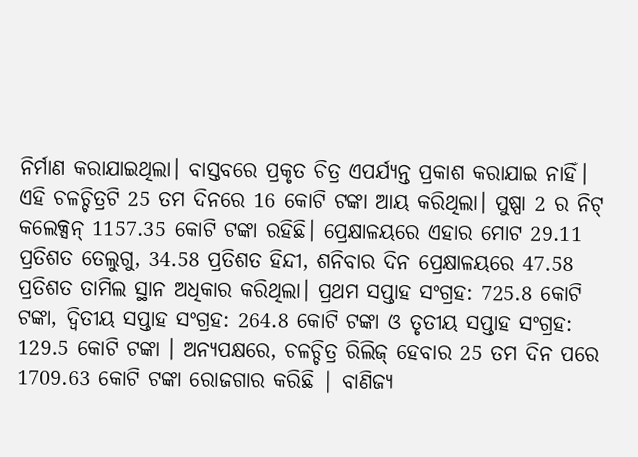ନିର୍ମାଣ କରାଯାଇଥିଲା। ବାସ୍ତବରେ ପ୍ରକୃତ ଚିତ୍ର ଏପର୍ଯ୍ୟନ୍ତ ପ୍ରକାଶ କରାଯାଇ ନାହିଁ।
ଏହି ଚଳଚ୍ଚିତ୍ରଟି 25 ତମ ଦିନରେ 16 କୋଟି ଟଙ୍କା ଆୟ କରିଥିଲା। ପୁଷ୍ପା 2 ର ନିଟ୍ କଲେକ୍ସନ୍ 1157.35 କୋଟି ଟଙ୍କା ରହିଛି। ପ୍ରେକ୍ଷାଳୟରେ ଏହାର ମୋଟ 29.11 ପ୍ରତିଶତ ତେଲୁଗୁ, 34.58 ପ୍ରତିଶତ ହିନ୍ଦୀ, ଶନିବାର ଦିନ ପ୍ରେକ୍ଷାଳୟରେ 47.58 ପ୍ରତିଶତ ତାମିଲ ସ୍ଥାନ ଅଧିକାର କରିଥିଲା। ପ୍ରଥମ ସପ୍ତାହ ସଂଗ୍ରହ: 725.8 କୋଟି ଟଙ୍କା, ଦ୍ୱିତୀୟ ସପ୍ତାହ ସଂଗ୍ରହ: 264.8 କୋଟି ଟଙ୍କା ଓ ତୃତୀୟ ସପ୍ତାହ ସଂଗ୍ରହ: 129.5 କୋଟି ଟଙ୍କା । ଅନ୍ୟପକ୍ଷରେ, ଚଳଚ୍ଚିତ୍ର ରିଲିଜ୍ ହେବାର 25 ତମ ଦିନ ପରେ 1709.63 କୋଟି ଟଙ୍କା ରୋଜଗାର କରିଛି | ବାଣିଜ୍ୟ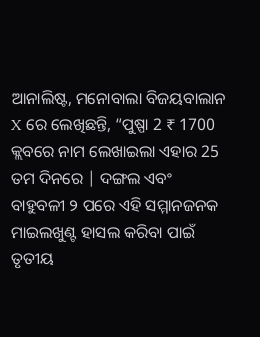ଆନାଲିଷ୍ଟ, ମନୋବାଲା ବିଜୟବାଲାନ X ରେ ଲେଖିଛନ୍ତି, “ପୁଷ୍ପା 2 ₹ 1700 କ୍ଲବରେ ନାମ ଲେଖାଇଲା ଏହାର 25 ତମ ଦିନରେ | ଦଙ୍ଗଲ ଏବଂ ବାହୁବଳୀ ୨ ପରେ ଏହି ସମ୍ମାନଜନକ ମାଇଲଖୁଣ୍ଟ ହାସଲ କରିବା ପାଇଁ ତୃତୀୟ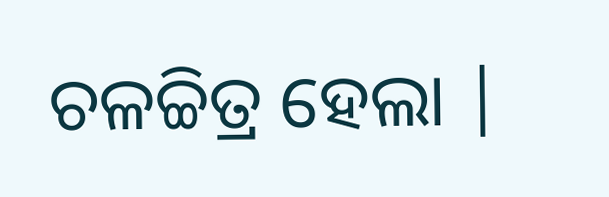ଚଳଚ୍ଚିତ୍ର ହେଲା |